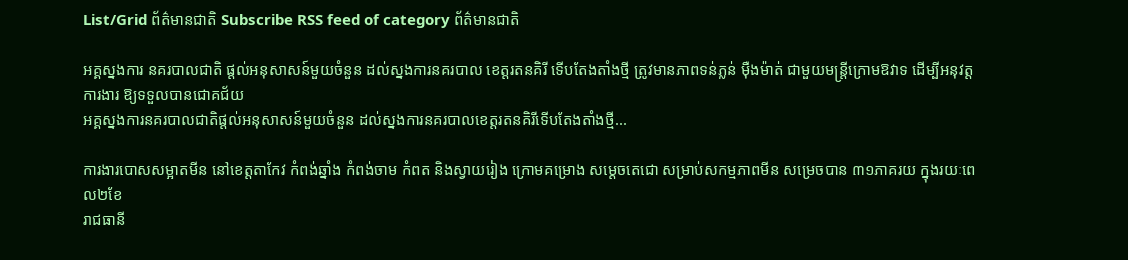List/Grid ព័ត៌មានជាតិ Subscribe RSS feed of category ព័ត៌មានជាតិ

អគ្គស្នងការ នគរបាលជាតិ ផ្តល់អនុសាសន៍មួយចំនួន ដល់ស្នងការនគរបាល ខេត្តរតនគិរី ទើបតែងតាំងថ្មី ត្រូវមានភាពទន់ភ្លន់ ម៉ឺងម៉ាត់ ជាមួយមន្រ្តីក្រោមឱវាទ ដើម្បីអនុវត្តការងារ ឱ្យទទួលបានជោគជ័យ
អគ្គស្នងការនគរបាលជាតិផ្តល់អនុសាសន៍មួយចំនួន ដល់ស្នងការនគរបាលខេត្តរតនគិរីទើបតែងតាំងថ្មី...

ការងារបោសសម្អាតមីន នៅខេត្តតាកែវ កំពង់ឆ្នាំង កំពង់ចាម កំពត និងស្វាយរៀង ក្រោមគម្រោង សម្តេចតេជោ សម្រាប់សកម្មភាពមីន សម្រេចបាន ៣១ភាគរយ ក្នុងរយៈពេល២ខែ
រាជធានី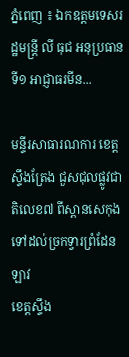ភ្នំពេញ ៖ ឯកឧត្តមទេសរដ្ឋមន្រ្តី លី ធុជ អនុប្រធានទី១ អាជ្ញាធរមីន...

មន្ទីរសាធារណការ ខេត្តស្ទឹងត្រែង ជួសជុលផ្លូវជាតិលេខ៧ ពីស្ពានសេកុង ទៅដល់ច្រកទ្វារព្រំដែនឡាវ
ខេត្តស្ទឹង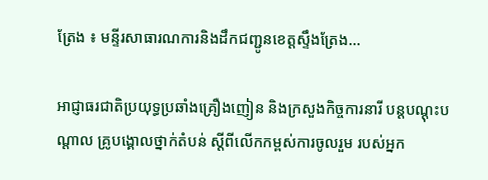ត្រែង ៖ មន្ទីរសាធារណការនិងដឹកជញ្ជូនខេត្តស្ទឹងត្រែង...

អាជ្ញាធរជាតិប្រយុទ្ធប្រឆាំងគ្រឿងញៀន និងក្រសួងកិច្ចការនារី បន្តបណ្តុះបណ្តាល គ្រូបង្គោលថ្នាក់តំបន់ ស្តីពីលើកកម្ពស់ការចូលរួម របស់អ្នក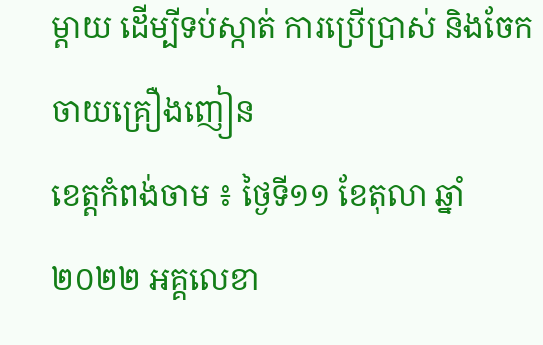ម្តាយ ដើម្បីទប់ស្កាត់ ការប្រើប្រាស់ និងចែកចាយគ្រឿងញៀន
ខេត្តកំពង់ចាម ៖ ថ្ងៃទី១១ ខែតុលា ឆ្នាំ២០២២ អគ្គលេខា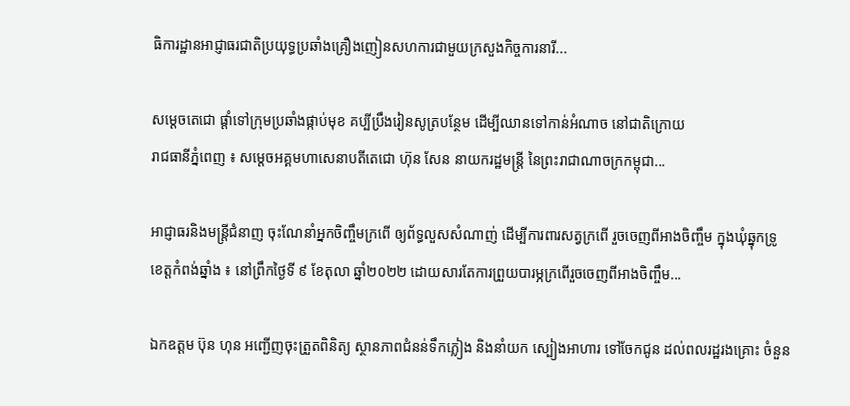ធិការដ្ឋានអាជ្ញាធរជាតិប្រយុទ្ធប្រឆាំងគ្រឿងញៀនសហការជាមួយក្រសួងកិច្ចការនារី...

សម្ដេចតេជោ ផ្ដាំទៅក្រុមប្រឆាំងផ្កាប់មុខ គប្បីប្រឹងរៀនសូត្របន្ថែម ដើម្បីឈានទៅកាន់អំណាច នៅជាតិក្រោយ
រាជធានីភ្នំពេញ ៖ សម្ដេចអគ្គមហាសេនាបតីតេជោ ហ៊ុន សែន នាយករដ្ឋមន្ត្រី នៃព្រះរាជាណាចក្រកម្ពុជា...

អាជ្ញាធរនិងមន្ត្រីជំនាញ ចុះណែនាំអ្នកចិញ្ចឹមក្រពើ ឲ្យព័ទ្ធលួសសំណាញ់ ដើម្បីការពារសត្វក្រពើ រួចចេញពីអាងចិញ្ចឹម ក្នុងឃុំឆ្នុកទ្រូ
ខេត្តកំពង់ឆ្នាំង ៖ នៅព្រឹកថ្ងៃទី ៩ ខែតុលា ឆ្នាំ២០២២ ដោយសារតែការព្រួយបារម្ភក្រពើរួចចេញពីអាងចិញ្ចឹម...

ឯកឧត្តម ប៊ុន ហុន អញ្ជើញចុះត្រួតពិនិត្យ ស្ថានភាពជំនន់ទឹកភ្លៀង និងនាំយក ស្បៀងអាហារ ទៅចែកជូន ដល់ពលរដ្ឋរងគ្រោះ ចំនួន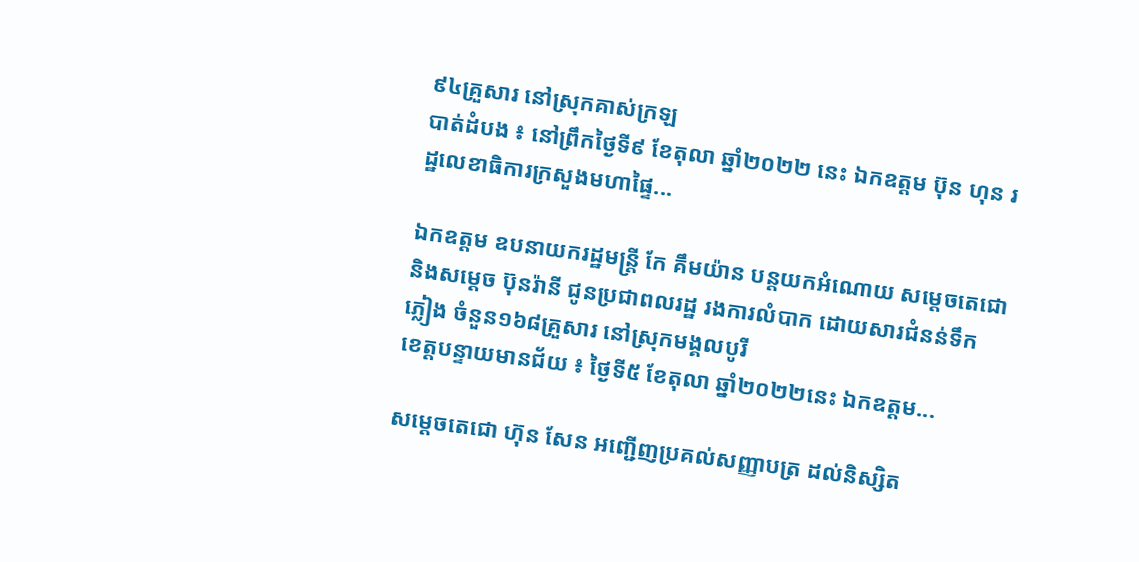៩៤គ្រួសារ នៅស្រុកគាស់ក្រឡ
បាត់ដំបង ៖ នៅព្រឹកថ្ងៃទី៩ ខែតុលា ឆ្នាំ២០២២ នេះ ឯកឧត្តម ប៊ុន ហុន រដ្ឋលេខាធិការក្រសួងមហាផ្ទៃ...

ឯកឧត្តម ឧបនាយករដ្ឋមន្រ្តី កែ គឹមយ៉ាន បន្តយកអំណោយ សម្តេចតេជោ និងសម្តេច ប៊ុនរ៉ានី ជូនប្រជាពលរដ្ឋ រងការលំបាក ដោយសារជំនន់ទឹកភ្លៀង ចំនួន១៦៨គ្រួសារ នៅស្រុកមង្គលបូរី
ខេត្តបន្ទាយមានជ័យ ៖ ថ្ងៃទី៥ ខែតុលា ឆ្នាំ២០២២នេះ ឯកឧត្តម...

សម្តេចតេជោ ហ៊ុន សែន អញ្ជើញប្រគល់សញ្ញាបត្រ ដល់និស្សិត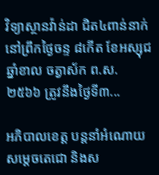វិទ្យាស្ថានវ៉ាន់ដា ជិត៤ពាន់នាក់
នៅព្រឹកថ្ងៃចន្ទ ៨កើត ខែអស្សុជ ឆ្នាំខាល ចត្វាស័ក ព.ស. ២៥៦៦ ត្រូវនឹងថ្ងៃទី៣...

អភិបាលខេត្ត បន្តនាំអំណោយ សម្តេចតេជោ និងស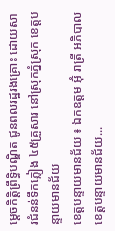ម្តេចកិត្តិព្រឹទ្ធិបណ្ឌិត ជូនពលរដ្ឋរងគ្រោះ ដោយសារជំនន់ទឹកភ្លៀង ៤៥គ្រួសារ នៅស្រុកភ្នំស្រុក ខេត្តបន្ទាយមានជ័យ
ខេត្តបន្ទាយមានជ័យ ៖ ឯកឧត្តម អ៊ុំ រាត្រី អភិបាលខេត្តបន្ទាយមានជ័យ...